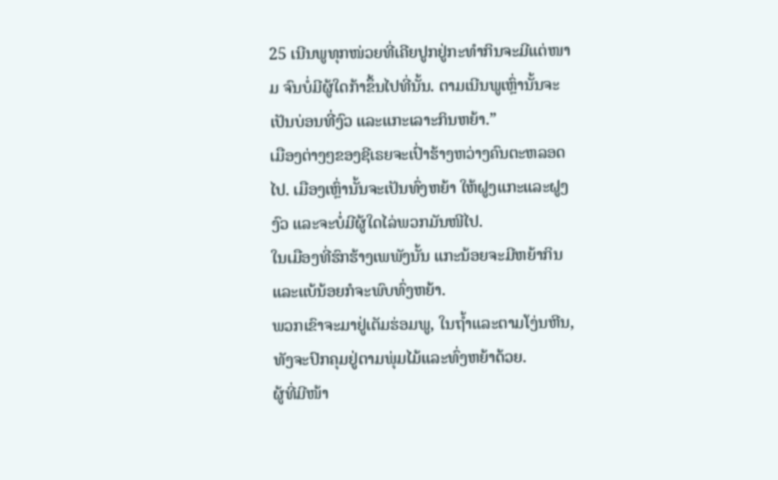25 ເນີນພູທຸກໜ່ວຍທີ່ເຄີຍປູກຢູ່ກະທຳກິນຈະມີແຕ່ໜາມ ຈົນບໍ່ມີຜູ້ໃດກ້າຂຶ້ນໄປທີ່ນັ້ນ. ຕາມເນີນພູເຫຼົ່ານັ້ນຈະເປັນບ່ອນທີ່ງົວ ແລະແກະເລາະກິນຫຍ້າ.”
ເມືອງຕ່າງໆຂອງຊີເຣຍຈະເປົ່າຮ້າງຫວ່າງຄົນຕະຫລອດໄປ. ເມືອງເຫຼົ່ານັ້ນຈະເປັນທົ່ງຫຍ້າ ໃຫ້ຝູງແກະແລະຝູງງົວ ແລະຈະບໍ່ມີຜູ້ໃດໄລ່ພວກມັນໜີໄປ.
ໃນເມືອງທີ່ຮົກຮ້າງເພພັງນັ້ນ ແກະນ້ອຍຈະມີຫຍ້າກິນ ແລະແບ້ນ້ອຍກໍຈະພົບທົ່ງຫຍ້າ.
ພວກເຂົາຈະມາຢູ່ເຕັມຮ່ອມພູ, ໃນຖໍ້າແລະຕາມໂງ່ນຫີນ, ທັງຈະປົກຄຸມຢູ່ຕາມພຸ່ມໄມ້ແລະທົ່ງຫຍ້າດ້ວຍ.
ຜູ້ທີ່ມີໜ້າ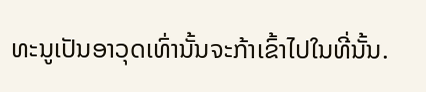ທະນູເປັນອາວຸດເທົ່ານັ້ນຈະກ້າເຂົ້າໄປໃນທີ່ນັ້ນ.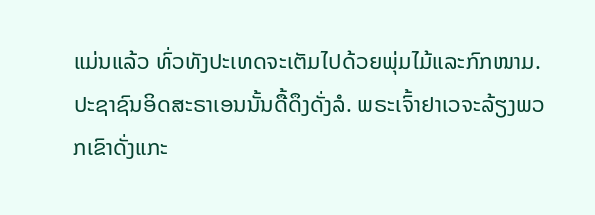ແມ່ນແລ້ວ ທົ່ວທັງປະເທດຈະເຕັມໄປດ້ວຍພຸ່ມໄມ້ແລະກົກໜາມ.
ປະຊາຊົນອິດສະຣາເອນນັ້ນດື້ດຶງດັ່ງລໍ. ພຣະເຈົ້າຢາເວຈະລ້ຽງພວກເຂົາດັ່ງແກະ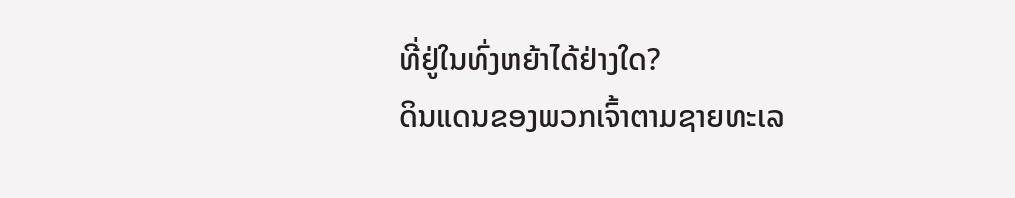ທີ່ຢູ່ໃນທົ່ງຫຍ້າໄດ້ຢ່າງໃດ?
ດິນແດນຂອງພວກເຈົ້າຕາມຊາຍທະເລ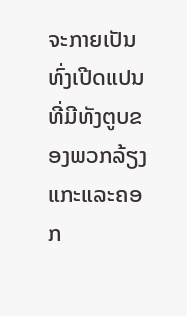ຈະກາຍເປັນທົ່ງເປີດແປນ ທີ່ມີທັງຕູບຂອງພວກລ້ຽງແກະແລະຄອກ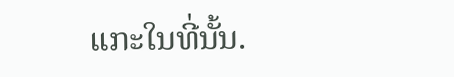ແກະໃນທີ່ນັ້ນ.